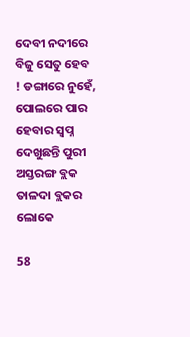ଦେବୀ ନଦୀରେ ବିଜୁ ସେତୁ ହେବ ! ଡଙ୍ଗାରେ ନୁହେଁ, ପୋଲରେ ପାର ହେବାର ସ୍ୱପ୍ନ ଦେଖୁଛନ୍ତି ପୁରୀ ଅସ୍ତରଙ୍ଗ ବ୍ଲକ ତାଳଦା ବ୍ଲକର ଲୋକେ

58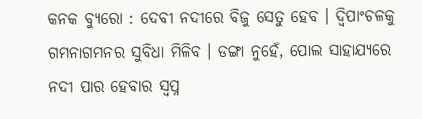କନକ ବ୍ୟୁରୋ : ଦେବୀ ନଦୀରେ ବିଜୁ ସେତୁ ହେବ । ଦ୍ୱିପାଂଚଳକୁ ଗମନାଗମନର ସୁବିଧା ମିଳିବ । ଡଙ୍ଗା ନୁହେଁ, ପୋଲ ସାହାଯ୍ୟରେ ନଦୀ ପାର ହେବାର ସ୍ୱପ୍ନ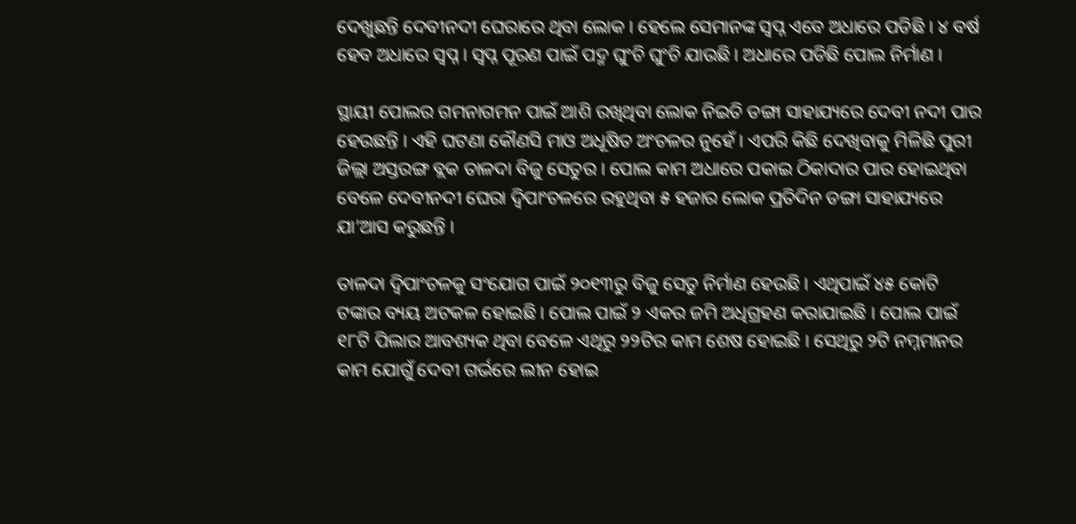ଦେଖୁଛନ୍ତି ଦେବୀନଦୀ ଘେରାରେ ଥିବା ଲୋକ । ହେଲେ ସେମାନଙ୍କ ସ୍ୱପ୍ନ ଏବେ ଅଧାରେ ପଡିଛି । ୪ ବର୍ଷ ହେବ ଅଧାରେ ସ୍ୱପ୍ନ । ସ୍ୱପ୍ନ ପୂରଣ ପାଇଁ ପଦ୍ମ ଘୁଂଚି ଘୁଂଚି ଯାଉଛି । ଅଧାରେ ପଡିଛି ପୋଲ ନିର୍ମାଣ ।

ସ୍ଥାୟୀ ପୋଲର ଗମନାଗମନ ପାଇଁ ଆଶି ରଖିଥିବା ଲୋକ ନିଇତି ଡଙ୍ଗା ସାହାଯ୍ୟରେ ଦେବୀ ନଦୀ ପାର ହେଉଛନ୍ତି । ଏହି ଘଟଣା କୌଣସି ମାଓ ଅଧୂଷିତ ଅଂଚଳର ନୁହେଁ । ଏପରି କିଛି ଦେଖିବାକୁ ମିଳିଛି ପୁରୀ ଜିଲ୍ଲା ଅସ୍ତରଙ୍ଗ ବ୍ଲକ ତାଳଦା ବିଜୁ ସେତୁର । ପୋଲ କାମ ଅଧାରେ ପକାଇ ଠିକାଦାର ପାର ହୋଇଥିବା ବେଳେ ଦେବୀନଦୀ ଘେରା ଦ୍ୱିପାଂଚଳରେ ରହୁଥିବା ୫ ହଜାର ଲୋକ ପ୍ରତିଦିନ ଡଙ୍ଗା ସାହାଯ୍ୟରେ ଯା’ଆସ କରୁଛନ୍ତି ।

ତାଳଦା ଦ୍ୱିପାଂଚଳକୁ ସଂଯୋଗ ପାଇଁ ୨୦୧୩ରୁ ବିଜୁ ସେତୁ ନିର୍ମାଣ ହେଉଛି । ଏଥିପାଇଁ ୪୫ କୋଟି ଟଙ୍କାର ବ୍ୟୟ ଅଟକଳ ହୋଇଛି । ପୋଲ ପାଇଁ ୨ ଏକର ଜମି ଅଧିଗ୍ରହଣ କରାଯାଇଛି । ପୋଲ ପାଇଁ ୧୮ଟି ପିଲାର ଆବଶ୍ୟକ ଥିବା ବେଳେ ଏଥିରୁ ୨୨ଟିର କାମ ଶେଷ ହୋଇଛି । ସେଥିରୁ ୨ଟି ନମ୍ନମାନର କାମ ଯୋଗୁଁ ଦେବୀ ଗର୍ଭରେ ଲୀନ ହୋଇ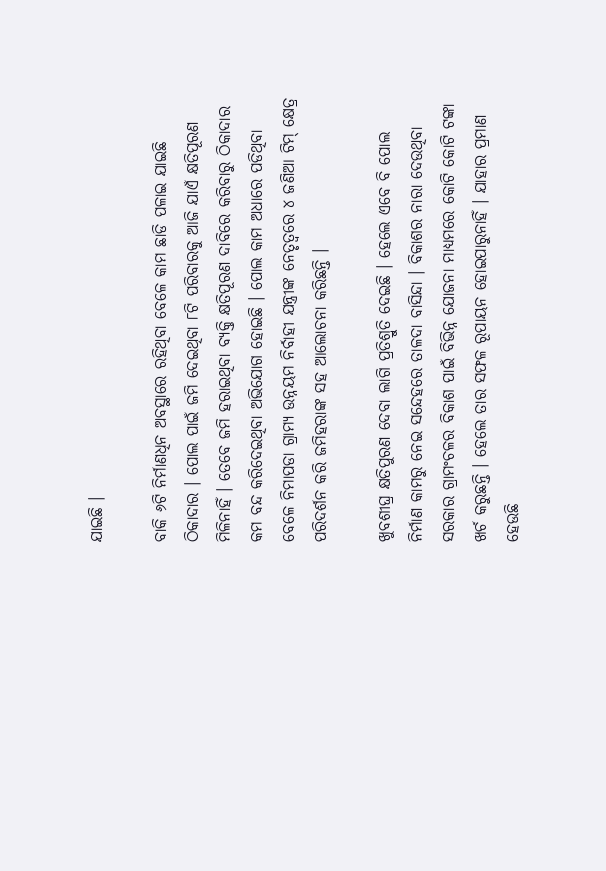ଯାଇଛି ।

ବାକି ୬ଟି ନିର୍ମାଣଧିନ ଅବସ୍ଥାରେ ରହିଥିବା ବେଳେ କାମ ଛାଡି ପଳାଇ ଯାଇଛି ଠିକାଦାର । ପୋଲ ପାଇଁ ଜମି ଦେଇଥିବା ୮ଟି ପରିବାରକୁ ଆଜି ଯାଏଁ କ୍ଷତିପୂରଣ ମିଳିନାହିଁ । ତେବେ ଜମି ହରାଇଥିବା ବ୍ୟକ୍ତି କ୍ଷତିପୂରଣ ଦାବିରେ କରିବାରୁ ଠିକାଦାର କମ ବନ୍ଦ କରିଦେଇଥିବା ଅଭିଯୋଗ ହୋଇଛି । ପୋଲ କାମ ଅଧାରେ ପଡିଥିବା ବେଳେ ନିମାପଡା ଗ୍ରାମ୍ୟ ଉନ୍ନୟମ ନିର୍ବାହୀ ଯନ୍ତ୍ରୀଙ୍କ ନେତୃତ୍ୱରେ ୪ ଜଣିଆ ଟିମ୍ କ୍ଷେତ୍ର ପରିଦର୍ଶନ କରି ଜମିହରାଙ୍କ ସହ ଆଲୋଚନା କରିଛନ୍ତି ।

ଖୁବଶୀଘ୍ର କ୍ଷତିପୁରଣ ଦେବା ଲାଗି ପ୍ରତିଶ୍ରୁତି ଦେଇଛି । ହେଲେ ଏବେ ବି ପୋଲ ନିର୍ମାଣ କାମରୁ ନେଇ ସନ୍ଦେହରେ ତାଳଦା ବାସିନ୍ଦା । ବିକାଶର ନାରା ଦେଉଥିବା ସରକାର ଗ୍ରାମଂଚଳର ବିକାଶ ପାଇଁ ବିଭିନ୍ନ ଯୋଜନା ମାଧ୍ୟମରେ କୋଟି କୋଟି ଟଙ୍କା ଖର୍ଚ କରୁଛନ୍ତି । ହେଲେ ତାର ସଫଳ ରୂପାୟନ ହୋଇପାରୁନାହିଁ । ଯାହାର ପ୍ରମାଣ ହେଉଛି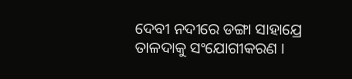ଦେବୀ ନଦୀରେ ଡଙ୍ଗା ସାହାଯ୍ରେ ତାଳଦାକୁ ସଂଯୋଗୀକରଣ ।